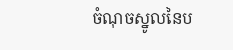ចំណុចស្នូលនៃប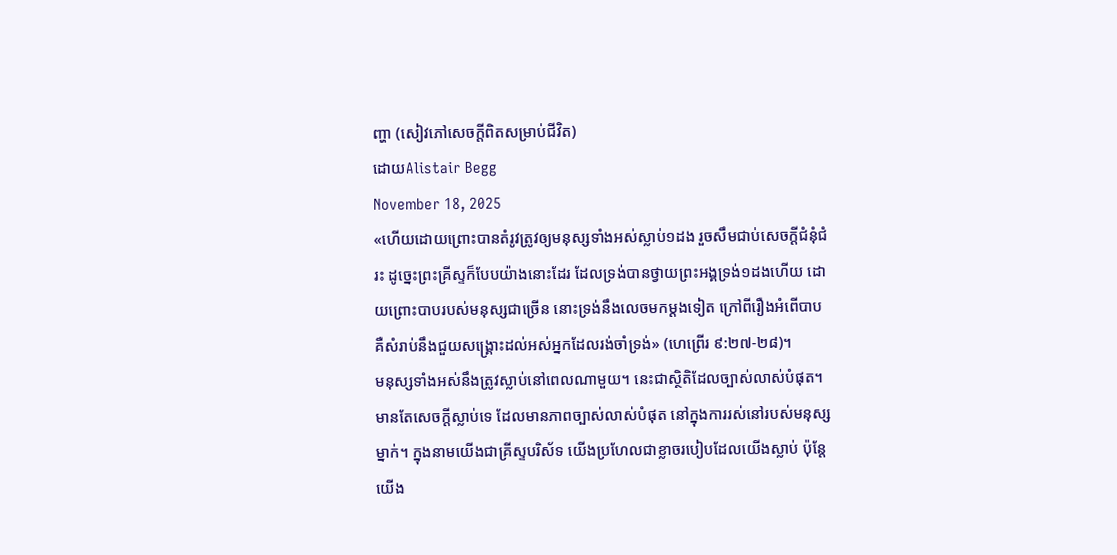ញ្ហា (សៀវភៅសេចក្ដីពិតសម្រាប់ជីវិត)
ដោយAlistair Begg
November 18, 2025
«ហើយដោយព្រោះបានតំរូវត្រូវឲ្យមនុស្សទាំងអស់ស្លាប់១ដង រួចសឹមជាប់សេចក្ដីជំនុំជំរះ ដូច្នេះព្រះគ្រីស្ទក៏បែបយ៉ាងនោះដែរ ដែលទ្រង់បានថ្វាយព្រះអង្គទ្រង់១ដងហើយ ដោយព្រោះបាបរបស់មនុស្សជាច្រើន នោះទ្រង់នឹងលេចមកម្ដងទៀត ក្រៅពីរឿងអំពើបាប គឺសំរាប់នឹងជួយសង្គ្រោះដល់អស់អ្នកដែលរង់ចាំទ្រង់» (ហេព្រើរ ៩:២៧-២៨)។
មនុស្សទាំងអស់នឹងត្រូវស្លាប់នៅពេលណាមួយ។ នេះជាស្ថិតិដែលច្បាស់លាស់បំផុត។ មានតែសេចក្តីស្លាប់ទេ ដែលមានភាពច្បាស់លាស់បំផុត នៅក្នុងការរស់នៅរបស់មនុស្សម្នាក់។ ក្នុងនាមយើងជាគ្រីស្ទបរិស័ទ យើងប្រហែលជាខ្លាចរបៀបដែលយើងស្លាប់ ប៉ុន្តែយើង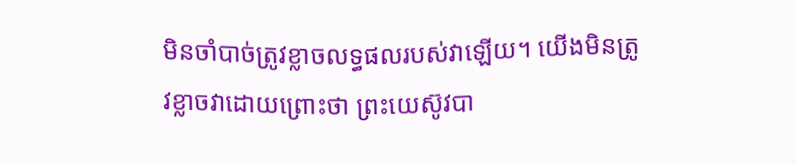មិនចាំបាច់ត្រូវខ្លាចលទ្ធផលរបស់វាឡើយ។ យើងមិនត្រូវខ្លាចវាដោយព្រោះថា ព្រះយេស៊ូវបា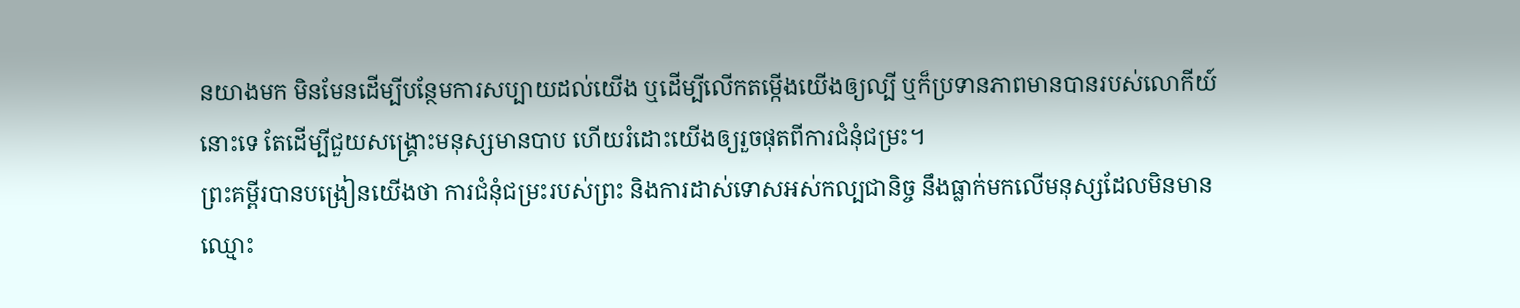នយាងមក មិនមែនដើម្បីបន្ថែមការសប្បាយដល់យើង ឬដើម្បីលើកតម្កើងយើងឲ្យល្បី ឬក៏ប្រទានភាពមានបានរបស់លោកីយ៍នោះទេ តែដើម្បីជួយសង្គ្រោះមនុស្សមានបាប ហើយរំដោះយើងឲ្យរួចផុតពីការជំនុំជម្រះ។
ព្រះគម្ពីរបានបង្រៀនយើងថា ការជំនុំជម្រះរបស់ព្រះ និងការដាស់ទោសអស់កល្បជានិច្ច នឹងធ្លាក់មកលើមនុស្សដែលមិនមានឈ្មោះ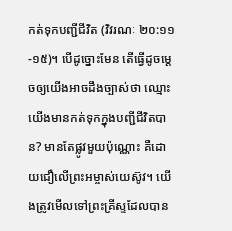កត់ទុកបញ្ជីជីវិត (វិវរណៈ ២០:១១-១៥)។ បើដូច្នោះមែន តើធ្វើដូចម្ដេចឲ្យយើងអាចដឹងច្បាស់ថា ឈ្មោះយើងមានកត់ទុកក្នុងបញ្ជីជីវិតបាន? មានតែផ្លូវមួយប៉ុណ្ណោះ គឺដោយជឿលើព្រះអម្ចាស់យេស៊ូវ។ យើងត្រូវមើលទៅព្រះគ្រីស្ទដែលបាន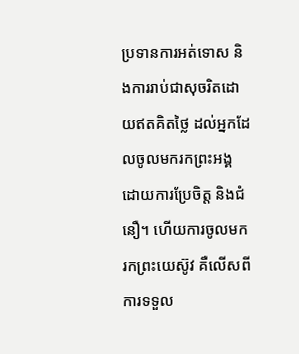ប្រទានការអត់ទោស និងការរាប់ជាសុចរិតដោយឥតគិតថ្លៃ ដល់អ្នកដែលចូលមករកព្រះអង្គដោយការប្រែចិត្ត និងជំនឿ។ ហើយការចូលមករកព្រះយេស៊ូវ គឺលើសពីការទទួល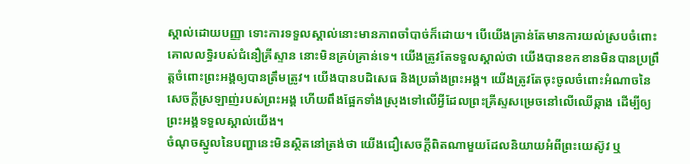ស្គាល់ដោយបញ្ញា ទោះការទទួលស្គាល់នោះមានភាពចាំបាច់ក៏ដោយ។ បើយើងគ្រាន់តែមានការយល់ស្របចំពោះគោលលទ្ធិរបស់ជំនឿគ្រីស្ទាន នោះមិនគ្រប់គ្រាន់ទេ។ យើងត្រូវតែទទួលស្គាល់ថា យើងបានខកខានមិនបានប្រព្រឹត្តចំពោះព្រះអង្គឲ្យបានត្រឹមត្រូវ។ យើងបានបដិសេធ និងប្រឆាំងព្រះអង្គ។ យើងត្រូវតែចុះចូលចំពោះអំណាចនៃសេចក្តីស្រឡាញ់របស់ព្រះអង្គ ហើយពឹងផ្អែកទាំងស្រុងទៅលើអ្វីដែលព្រះគ្រីស្ទសម្រេចនៅលើឈើឆ្កាង ដើម្បីឲ្យព្រះអង្គទទួលស្គាល់យើង។
ចំណុចស្នូលនៃបញ្ហានេះមិនស្ថិតនៅត្រង់ថា យើងជឿសេចក្តីពិតណាមួយដែលនិយាយអំពីព្រះយេស៊ូវ ឬ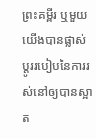ព្រះគម្ពីរ ឬមួយយើងបានផ្លាស់ប្ដូររបៀបនៃការរស់នៅឲ្យបានស្អាត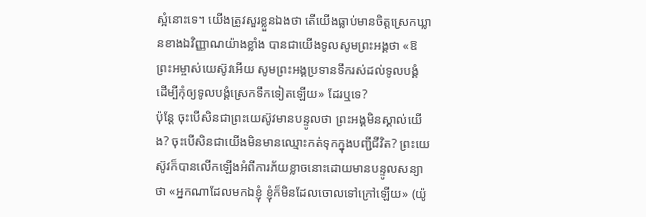ស្អំនោះទេ។ យើងត្រូវសួរខ្លួនឯងថា តើយើងធ្លាប់មានចិត្តស្រេកឃ្លានខាងឯវិញ្ញាណយ៉ាងខ្លាំង បានជាយើងទូលសូមព្រះអង្គថា «ឱព្រះអម្ចាស់យេស៊ូវអើយ សូមព្រះអង្គប្រទានទឹករស់ដល់ទូលបង្គំ ដើម្បីកុំឲ្យទូលបង្គំស្រេកទឹកទៀតឡើយ» ដែរឬទេ?
ប៉ុន្តែ ចុះបើសិនជាព្រះយេស៊ូវមានបន្ទូលថា ព្រះអង្គមិនស្គាល់យើង? ចុះបើសិនជាយើងមិនមានឈ្មោះកត់ទុកក្នុងបញ្ជីជីវិត? ព្រះយេស៊ូវក៏បានលើកឡើងអំពីការភ័យខ្លាចនោះដោយមានបន្ទូលសន្យាថា «អ្នកណាដែលមកឯខ្ញុំ ខ្ញុំក៏មិនដែលចោលទៅក្រៅឡើយ» (យ៉ូ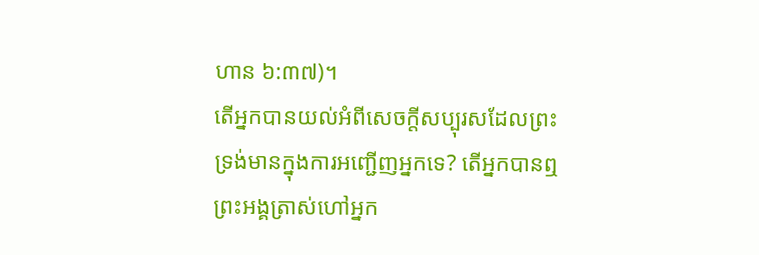ហាន ៦:៣៧)។
តើអ្នកបានយល់អំពីសេចក្តីសប្បុរសដែលព្រះទ្រង់មានក្នុងការអញ្ជើញអ្នកទេ? តើអ្នកបានឮព្រះអង្គត្រាស់ហៅអ្នក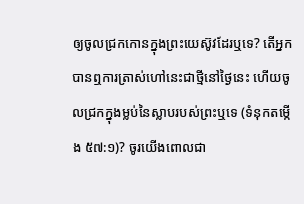ឲ្យចូលជ្រកកោនក្នុងព្រះយេស៊ូវដែរឬទេ? តើអ្នកបានឮការត្រាស់ហៅនេះជាថ្មីនៅថ្ងៃនេះ ហើយចូលជ្រកក្នុងម្លប់នៃស្លាបរបស់ព្រះឬទេ (ទំនុកតម្កើង ៥៧:១)? ចូរយើងពោលជា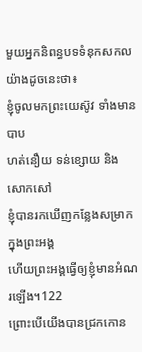មួយអ្នកនិពន្ធបទទំនុកសកលយ៉ាងដូចនេះថា៖
ខ្ញុំចូលមកព្រះយេស៊ូវ ទាំងមានបាប
ហត់នឿយ ទន់ខ្សោយ និងសោកសៅ
ខ្ញុំបានរកឃើញកន្លែងសម្រាកក្នុងព្រះអង្គ
ហើយព្រះអង្គធ្វើឲ្យខ្ញុំមានអំណរឡើង។122
ព្រោះបើយើងបានជ្រកកោន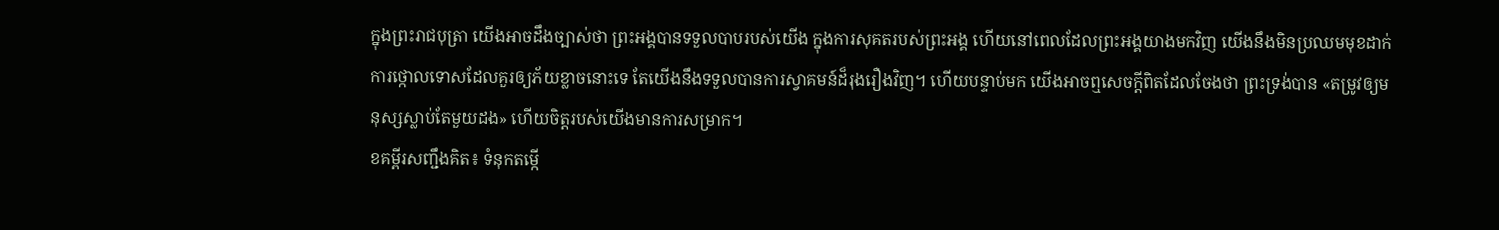ក្នុងព្រះរាជបុត្រា យើងអាចដឹងច្បាស់ថា ព្រះអង្គបានទទួលបាបរបស់យើង ក្នុងការសុគតរបស់ព្រះអង្គ ហើយនៅពេលដែលព្រះអង្គយាងមកវិញ យើងនឹងមិនប្រឈមមុខដាក់ការថ្កោលទោសដែលគួរឲ្យភ័យខ្លាចនោះទេ តែយើងនឹងទទួលបានការស្វាគមន៍ដ៏រុងរឿងវិញ។ ហើយបន្ទាប់មក យើងអាចឮសេចក្តីពិតដែលចែងថា ព្រះទ្រង់បាន «តម្រូវឲ្យមនុស្សស្លាប់តែមួយដង» ហើយចិត្តរបស់យើងមានការសម្រាក។
ខគម្ពីរសញ្ជឹងគិត៖ ទំនុកតម្កើ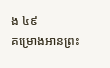ង ៤៩
គម្រោងអានព្រះ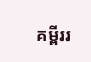គម្ពីររ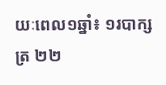យៈពេល១ឆ្នាំ៖ ១របាក្សត្រ ២២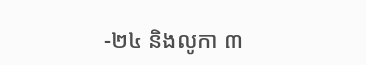-២៤ និងលូកា ៣